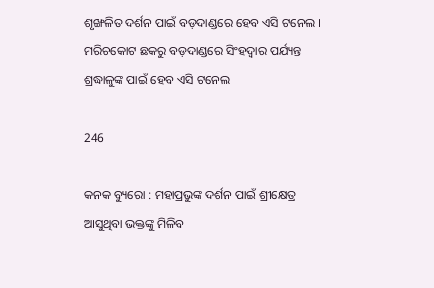ଶୃଙ୍ଖଳିତ ଦର୍ଶନ ପାଇଁ ବଡ଼ଦାଣ୍ଡରେ ହେବ ଏସି ଟନେଲ । ମରିଚକୋଟ ଛକରୁ ବଡ଼ଦାଣ୍ଡରେ ସିଂହଦ୍ୱାର ପର୍ଯ୍ୟନ୍ତ ଶ୍ରଦ୍ଧାଳୁଙ୍କ ପାଇଁ ହେବ ଏସି ଟନେଲ

246

କନକ ବ୍ୟୁରୋ : ମହାପ୍ରଭୁଙ୍କ ଦର୍ଶନ ପାଇଁ ଶ୍ରୀକ୍ଷେତ୍ର ଆସୁଥିବା ଭକ୍ତଙ୍କୁ ମିଳିବ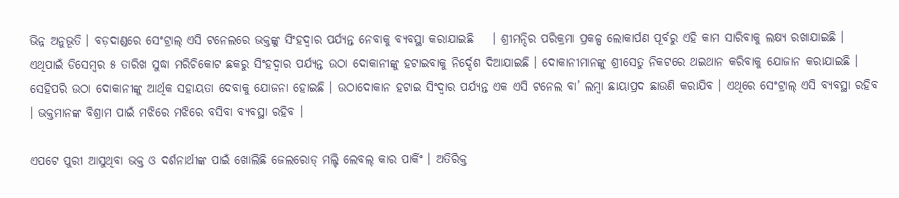ଭିନ୍ନ ଅନୁଭୂତି । ବଡ଼ଦାଣ୍ଡରେ ସେଂଟ୍ରାଲ୍ ଏସି ଟନେଲରେ ଭକ୍ତଙ୍କୁ ସିଂହଦ୍ୱାର ପର୍ଯ୍ୟନ୍ତ ନେବାକୁ ବ୍ୟବସ୍ଥା କରାଯାଇଛି    । ଶ୍ରୀମନ୍ଦିର ପରିକ୍ରମା ପ୍ରକଳ୍ପ ଲୋକାର୍ପଣ ପୂର୍ବରୁ ଏହି କାମ ସାରିବାକୁ ଲକ୍ଷ୍ୟ ରଖାଯାଇଛି । ଏଥିପାଇଁ ଡିସେମ୍ବର ୫ ତାରିଖ ସୁଦ୍ଧା ମରିଚିକୋଟ ଛକରୁ ସିଂହଦ୍ୱାର ପର୍ଯ୍ୟନ୍ତ ଉଠା ଦୋକାନୀଙ୍କୁ ହଟାଇବାକୁ ନିର୍ଦ୍ଦେଶ ଦିଆଯାଇଛି । ଦୋକାନୀମାନଙ୍କୁ ଶ୍ରୀସେତୁ ନିକଟରେ ଥଇଥାନ କରିବାକୁ ଯୋଜାନ କରାଯାଇଛି । ସେହିପରି ଉଠା ଦୋକାନୀଙ୍କୁ ଆର୍ଥିକ ସହାୟତା ଦେବାକୁ ଯୋଜନା ହୋଇଛି । ଉଠାଦୋକାନ ହଟାଇ ସିଂଦ୍ୱାର ପର୍ଯ୍ୟନ୍ତ ଏକ ଏସି ଟନେଲ ବା’ ଲମ୍ବା ଛାୟାପ୍ରଦ ଛାଉଣି କରାଯିବ । ଏଥିରେ ସେଂଟ୍ରାଲ୍ ଏସି ବ୍ୟବସ୍ଥା ରହିବ । ଭକ୍ତମାନଙ୍କ ବିଶ୍ରାମ ପାଇଁ ମଝିରେ ମଝିରେ ବସିବା ବ୍ୟବସ୍ଥା ରହିବ ।

ଏପଟେ ପୁରୀ ଆସୁଥିବା ଭକ୍ତ ଓ ଦର୍ଶନାର୍ଥୀଙ୍କ ପାଇଁ ଖୋଲିଛି ଜେଲରୋଡ୍ ମଲ୍ଟି ଲେବଲ୍ କାର ପାର୍କିଂ । ଅତିରିକ୍ତ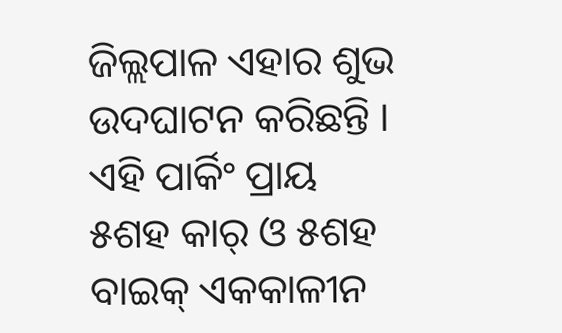ଜିଲ୍ଲପାଳ ଏହାର ଶୁଭ ଉଦଘାଟନ କରିଛନ୍ତି । ଏହି ପାର୍କିଂ ପ୍ରାୟ ୫ଶହ କାର୍ ଓ ୫ଶହ ବାଇକ୍ ଏକକାଳୀନ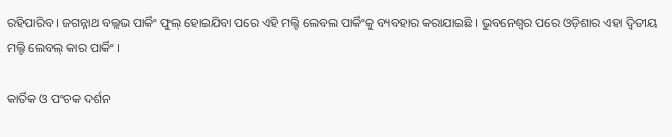ରହିପାରିବ । ଜଗନ୍ନାଥ ବଲ୍ଲଭ ପାର୍କିଂ ଫୁଲ୍ ହୋଇଯିବା ପରେ ଏହି ମଲ୍ଟି ଲେବଲ ପାର୍କିଂକୁ ବ୍ୟବହାର କରାଯାଇଛି । ଭୁବନେଶ୍ୱର ପରେ ଓଡ଼ିଶାର ଏହା ଦ୍ୱିତୀୟ ମଲ୍ଟି ଲେବଲ୍ କାର ପାର୍କିଂ ।

କାର୍ତିକ ଓ ପଂଚକ ଦର୍ଶନ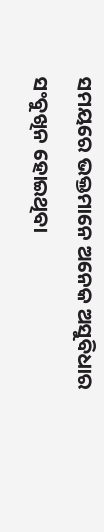ସମୟରେ ଭକ୍ତମାନେ ଅନେକ ଅସୁବିଧାର ସଂବୁଖିନ ହୋଇଥିବା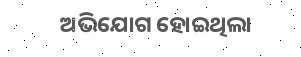ଅଭିଯୋଗ ହୋଇଥିଲା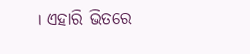। ଏହାରି ଭିତରେ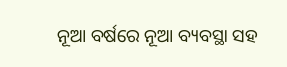ନୂଆ ବର୍ଷରେ ନୂଆ ବ୍ୟବସ୍ଥା ସହ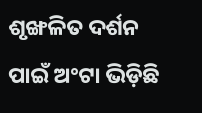ଶୃଙ୍ଖଳିତ ଦର୍ଶନ ପାଇଁ ଅଂଟା ଭିଡ଼ିଛି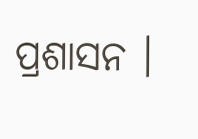ପ୍ରଶାସନ ।